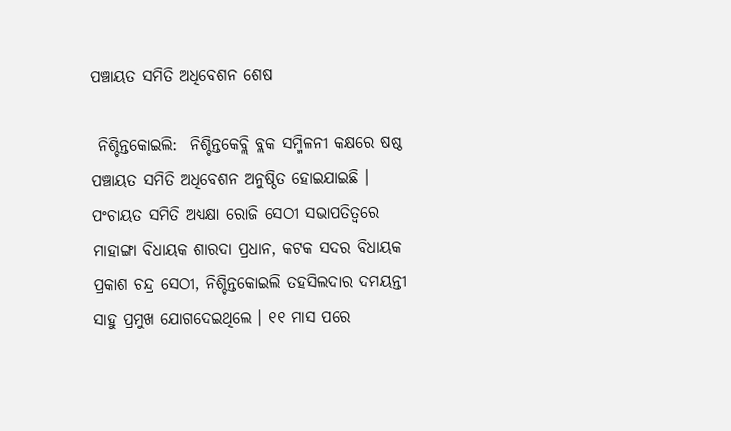ପଞ୍ଚାୟତ ସମିତି ଅଧିବେଶନ ଶେଷ

 ନିଶ୍ଚିନ୍ତକୋଇଲି:  ନିଶ୍ଚିନ୍ତକେବ୍ଲି ବ୍ଲକ ସମ୍ମିଳନୀ କକ୍ଷରେ ଷଷ୍ଠ ପଞ୍ଚାୟତ ସମିତି ଅଧିବେଶନ ଅନୁଷ୍ଠିତ ହୋଇଯାଇଛି । ପଂଚାୟତ ସମିତି ଅଧ୍ୟକ୍ଷା ରୋଜି ସେଠୀ ସଭାପତିତ୍ୱରେ ମାହାଙ୍ଗା ବିଧାୟକ ଶାରଦା ପ୍ରଧାନ, କଟକ ସଦର ବିଧାୟକ ପ୍ରକାଶ ଚନ୍ଦ୍ର ସେଠୀ, ନିଶ୍ଚିନ୍ତକୋଇଲି ତହସିଲଦାର ଦମୟନ୍ତୀ ସାହୁ ପ୍ରମୁଖ ଯୋଗଦେଇଥିଲେ । ୧୧ ମାସ ପରେ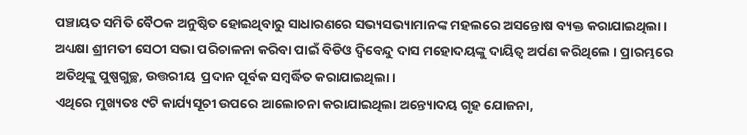ପଞ୍ଚାୟତ ସମିତି ବୈଠକ ଅନୁଷ୍ଠିତ ହୋଇଥିବାରୁ ସାଧାରଣରେ ସଭ୍ୟସଭ୍ୟାମାନଙ୍କ ମହଲରେ ଅସନ୍ତୋଷ ବ୍ୟକ୍ତ କରାଯାଇଥିଲା । ଅଧ୍ୟକ୍ଷା ଶ୍ରୀମତୀ ସେଠୀ ସଭା ପରିଚାଳନା କରିବା ପାଇଁ ବିଡିଓ ଦ୍ୱିବେନ୍ଦୁ ଦାସ ମହୋଦୟଙ୍କୁ ଦାୟିତ୍ୱ ଅର୍ପଣ କରିଥିଲେ । ପ୍ରାରମ୍ଭରେ ଅତିଥିଙ୍କୁ ପୁଷ୍ପଗୁଚ୍ଛ, ଉତ୍ତରୀୟ  ପ୍ରଦାନ ପୂର୍ବକ ସମ୍ବର୍ଦ୍ଧିତ କରାଯାଇଥିଲା ।
ଏଥିରେ ମୁଖ୍ୟତଃ ୯ଟି କାର୍ଯ୍ୟସୂଚୀ ଉପରେ ଆଲୋଚନା କରାଯାଇଥିଲା ଅନ୍ତ୍ୟୋଦୟ ଗୃହ ଯୋଜନା,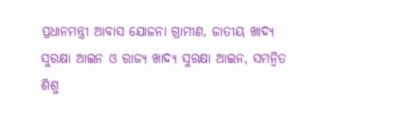ପ୍ରଧାନମନ୍ତ୍ରୀ ଆବାସ ଯୋଜନା ଗ୍ରାମୀଣ, ଜାତୀୟ ଖାଦ୍ୟ ସୁରକ୍ଷା ଆଇନ ଓ ରାଜ୍ୟ ଖାଦ୍ୟ ସୁରକ୍ଷା ଆଇନ, ସମନ୍ୱିତ ଶିଶୁ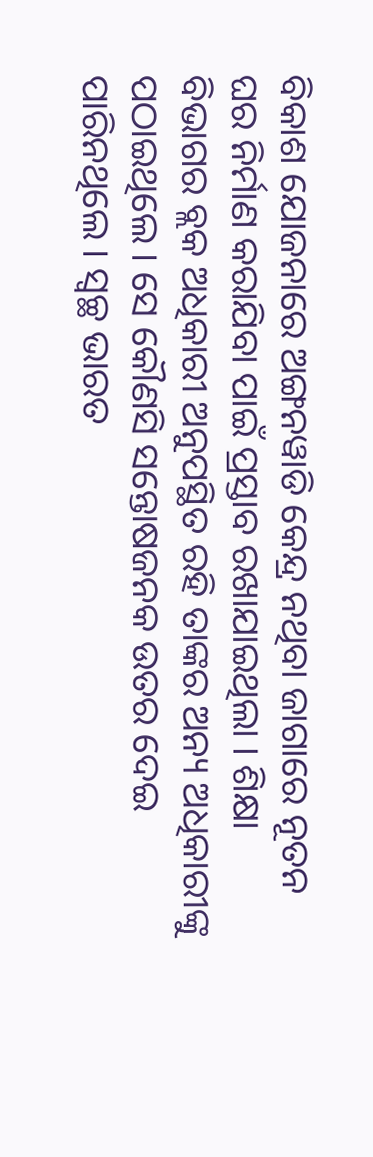ବିକାଶ ଯୋଜନାରେ ଅଙ୍ଗନୱାଡି କେନ୍ଦ୍ର ନଥିବା ଜାଗାରେ ନୂତନ ଘର ନିର୍ମାଣ କରାଯିବା ପାଇଁ ପ୍ରସ୍ତାବ ରଖାଯାଇଥିଲା । ଶିକ୍ଷା ବିଭାଗର ବ୍ଲକ ଅଧିକାରୀ ଅନୁପସ୍ଥିତ ରହି ତାଙ୍କର ଅନ୍ୟ ଅଧିକାରୀଙ୍କୁ ପଠାଇଥିଲେ । ସେ କୌଣସି ସନ୍ତୋଷଜନକ ଉତର ଦେଇ ପାରିନଥିଲେ । ସ୍ୱଚ୍ଛ ଭାରତ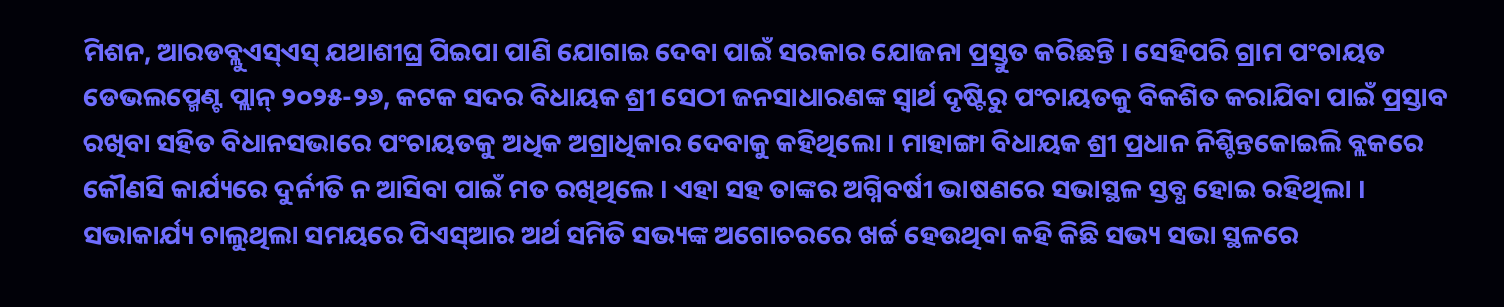ମିଶନ, ଆରଡବ୍ଲୁଏସ୍ଏସ୍ ଯଥାଶୀଘ୍ର ପିଇପା ପାଣି ଯୋଗାଇ ଦେବା ପାଇଁ ସରକାର ଯୋଜନା ପ୍ରସ୍ତୁତ କରିଛନ୍ତି । ସେହିପରି ଗ୍ରାମ ପଂଚାୟତ ଡେଭଲପ୍ମେଣ୍ଟ ପ୍ଲାନ୍ ୨୦୨୫-୨୬, କଟକ ସଦର ବିଧାୟକ ଶ୍ରୀ ସେଠୀ ଜନସାଧାରଣଙ୍କ ସ୍ୱାର୍ଥ ଦୃଷ୍ଟିରୁ ପଂଚାୟତକୁ ବିକଶିତ କରାଯିବା ପାଇଁ ପ୍ରସ୍ତାବ ରଖିବା ସହିତ ବିଧାନସଭାରେ ପଂଚାୟତକୁ ଅଧିକ ଅଗ୍ରାଧିକାର ଦେବାକୁ କହିଥିଲୋ । ମାହାଙ୍ଗା ବିଧାୟକ ଶ୍ରୀ ପ୍ରଧାନ ନିଶ୍ଚିନ୍ତକୋଇଲି ବ୍ଲକରେ କୌଣସି କାର୍ଯ୍ୟରେ ଦୁର୍ନୀତି ନ ଆସିବା ପାଇଁ ମତ ରଖିଥିଲେ । ଏହା ସହ ତାଙ୍କର ଅଗ୍ନିବର୍ଷୀ ଭାଷଣରେ ସଭାସ୍ଥଳ ସ୍ତବ୍ଧ ହୋଇ ରହିଥିଲା । ସଭାକାର୍ଯ୍ୟ ଚାଲୁଥିଲା ସମୟରେ ପିଏସ୍ଆର ଅର୍ଥ ସମିତି ସଭ୍ୟଙ୍କ ଅଗୋଚରରେ ଖର୍ଚ୍ଚ ହେଉଥିବା କହି କିଛି ସଭ୍ୟ ସଭା ସ୍ଥଳରେ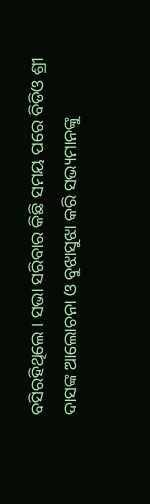ବସିରହିଥିଲେ । ସଭା ସରିବାର କିଛି ସମୟ ପରେ ବିଡିଓ ଶ୍ରୀ ଦାସଙ୍କ ଆଲୋଚନା ଓ ବୁଝାସୁଝା କରି ସଭ୍ୟମାନଙ୍କୁ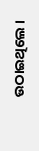ଉଠାଇଥିଲେ ।